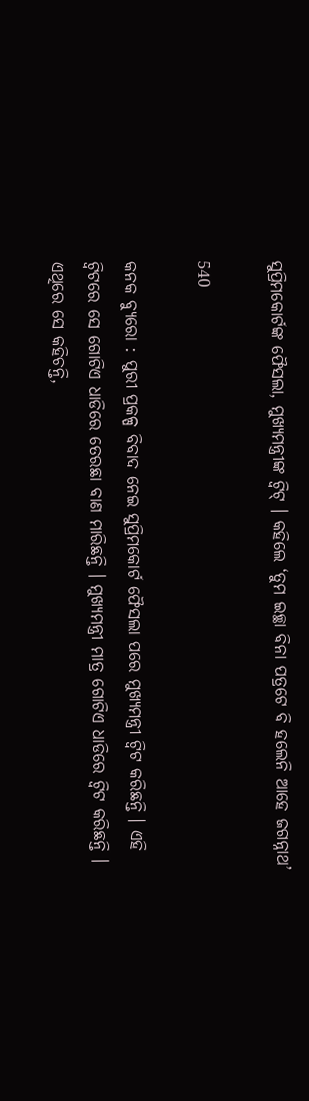ସୁପ୍ରିମକୋର୍ଟଙ୍କ ଫୈସଲା, ମୁଖ୍ୟମନ୍ତ୍ରୀଙ୍କ ଟ୍ୱିଟ୍ । କହିଲେ ‘ତୁମ ଇଚ୍ଛା ବିନା ପତ୍ରଟେ ବି ହଲେନି ଆହେ ଜଗନ୍ନାଥ’

540

କନକ ବ୍ୟୁରୋ : ପୁରୀ ପ୍ରକଳ୍ପ ବିବାଦ ନେଇ ସୁପ୍ରିମକୋର୍ଟ ଫୈସଲା ପରେ ମୁଖ୍ୟମନ୍ତ୍ରୀ ଟ୍ୱିଟ କରିଛନ୍ତି । ଏହି ଟ୍ୱିଟରେ ସେ ଗୋଟିଏ ଧାଡିରେ ତେରଛା ବାଣ ମାରିଛନ୍ତି । ମୁଖ୍ୟମନ୍ତ୍ରୀ ମାତ୍ର ଗୋଟିଏ ଧାଡିରେ ଟ୍ୱିଟ କରିଛନ୍ତି । ଏଥିରେ ସେ କହିଚନ୍ତି,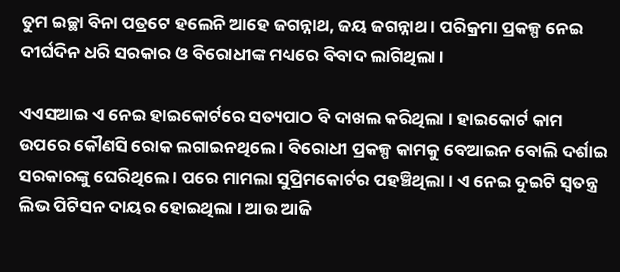ତୁମ ଇଚ୍ଛା ବିନା ପତ୍ରଟେ ହଲେନି ଆହେ ଜଗନ୍ନାଥ, ଜୟ ଜଗନ୍ନାଥ । ପରିକ୍ରମା ପ୍ରକଳ୍ପ ନେଇ ଦୀର୍ଘଦିନ ଧରି ସରକାର ଓ ବିରୋଧୀଙ୍କ ମଧ୍ୟରେ ବିବାଦ ଲାଗିଥିଲା ।

ଏଏସଆଇ ଏ ନେଇ ହାଇକୋର୍ଟରେ ସତ୍ୟପାଠ ବି ଦାଖଲ କରିଥିଲା । ହାଇକୋର୍ଟ କାମ ଉପରେ କୌଣସି ରୋକ ଲଗାଇନଥିଲେ । ବିରୋଧୀ ପ୍ରକଳ୍ପ କାମକୁ ବେଆଇନ ବୋଲି ଦର୍ଶାଇ ସରକାରଙ୍କୁ ଘେରିଥିଲେ । ପରେ ମାମଲା ସୁପ୍ରିମକୋର୍ଟର ପହଞ୍ଚିଥିଲା । ଏ ନେଇ ଦୁଇଟି ସ୍ୱତନ୍ତ୍ର ଲିଭ ପିଟିସନ ଦାୟର ହୋଇଥିଲା । ଆଉ ଆଜି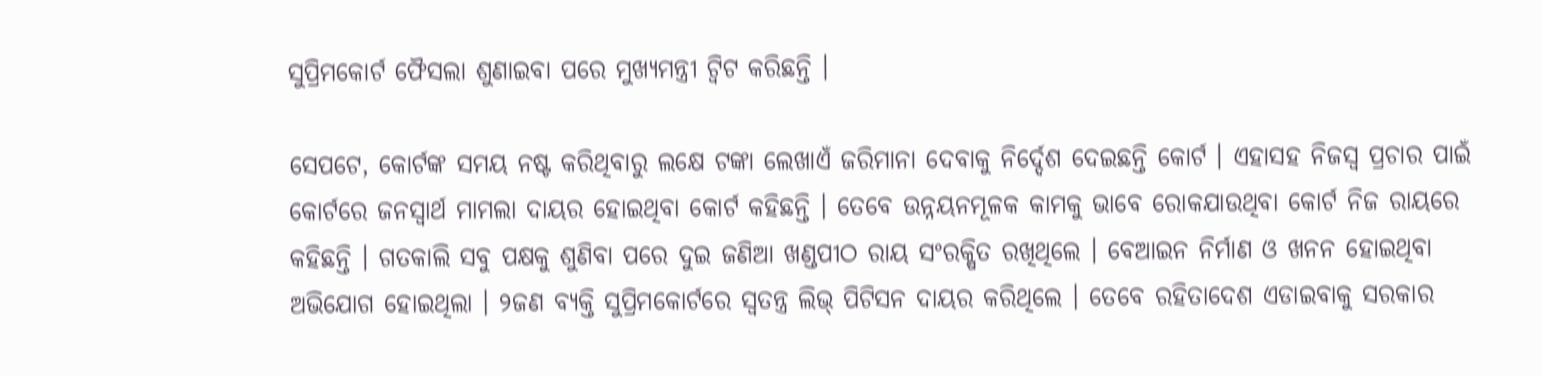ସୁପ୍ରିମକୋର୍ଟ ଫୈସଲା ଶୁଣାଇବା ପରେ ମୁଖ୍ୟମନ୍ତ୍ରୀ ଟ୍ୱିଟ କରିଛନ୍ତି ।

ସେପଟେ, କୋର୍ଟଙ୍କ ସମୟ ନଷ୍ଟ କରିଥିବାରୁ ଲକ୍ଷେ ଟଙ୍କା ଲେଖାଏଁ ଜରିମାନା ଦେବାକୁ ନିର୍ଦ୍ଦେଶ ଦେଇଛନ୍ତି କୋର୍ଟ । ଏହାସହ ନିଜସ୍ୱ ପ୍ରଚାର ପାଇଁ କୋର୍ଟରେ ଜନସ୍ୱାର୍ଥ ମାମଲା ଦାୟର ହୋଇଥିବା କୋର୍ଟ କହିଛନ୍ତି । ତେବେ ଉନ୍ନୟନମୂଳକ କାମକୁ ଭାବେ ରୋକଯାଉଥିବା କୋର୍ଟ ନିଜ ରାୟରେ କହିଛନ୍ତି । ଗତକାଲି ସବୁ ପକ୍ଷକୁ ଶୁଣିବା ପରେ ଦୁଇ ଜଣିଆ ଖଣ୍ଡପୀଠ ରାୟ ସଂରକ୍ଷିତ ରଖିଥିଲେ । ବେଆଇନ ନିର୍ମାଣ ଓ ଖନନ ହୋଇଥିବା ଅଭିଯୋଗ ହୋଇଥିଲା । ୨ଜଣ ବ୍ୟକ୍ତି ସୁପ୍ରିମକୋର୍ଟରେ ସ୍ୱତନ୍ତ୍ର ଲିଭ୍ ପିଟିସନ ଦାୟର କରିଥିଲେ । ତେବେ ରହିତାଦେଶ ଏଡାଇବାକୁ ସରକାର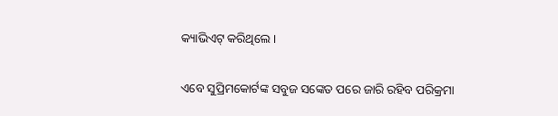କ୍ୟାଭିଏଟ୍ କରିଥିଲେ ।

ଏବେ ସୁପ୍ରିମକୋର୍ଟଙ୍କ ସବୁଜ ସଙ୍କେତ ପରେ ଜାରି ରହିବ ପରିକ୍ରମା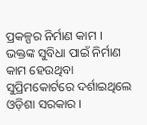ପ୍ରକଳ୍ପର ନିର୍ମାଣ କାମ । ଭକ୍ତଙ୍କ ସୁବିଧା ପାଇଁ ନିର୍ମାଣ କାମ ହେଉଥିବା ସୁପ୍ରିମକୋର୍ଟରେ ଦର୍ଶାଇଥିଲେ ଓଡ଼ିଶା ସରକାର ।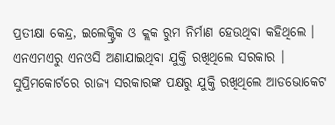ପ୍ରତୀକ୍ଷା କେନ୍ଦ୍ର, ଇଲେକ୍ଟ୍ରିକ ଓ କ୍ଲକ ରୁମ ନିର୍ମାଣ ହେଉଥିବା କହିଥିଲେ । ଏନଏମଏରୁ ଏନଓସି ଅଣାଯାଇଥିବା ଯୁକ୍ତି ରଖିଥିଲେ ସରକାର । ସୁପ୍ରିମକୋର୍ଟରେ ରାଜ୍ୟ ସରକାରଙ୍କ ପକ୍ଷରୁ ଯୁକ୍ତି ରଖିଥିଲେ ଆଡଭୋକେଟ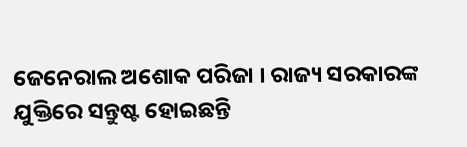ଜେନେରାଲ ଅଶୋକ ପରିଜା । ରାଜ୍ୟ ସରକାରଙ୍କ ଯୁକ୍ତିରେ ସନ୍ତୁଷ୍ଟ ହୋଇଛନ୍ତି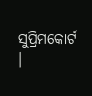ସୁପ୍ରିମକୋର୍ଟ ।